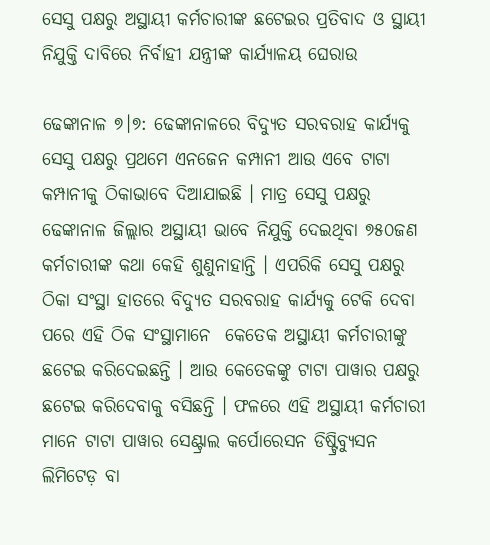ସେସୁ ପକ୍ଷରୁ ଅସ୍ଥାୟୀ କର୍ମଚାରୀଙ୍କ ଛଟେଇର ପ୍ରତିବାଦ ଓ ସ୍ଥାୟୀ ନିଯୁକ୍ତି ଦାବିରେ ନିର୍ବାହୀ ଯନ୍ତ୍ରୀଙ୍କ କାର୍ଯ୍ୟାଳୟ ଘେରାଉ

ଢେଙ୍କାନାଳ ୭।୭: ଢେଙ୍କାନାଳରେ ବିଦ୍ୟୁତ ସରବରାହ କାର୍ଯ୍ୟକୁ ସେସୁ ପକ୍ଷରୁ ପ୍ରଥମେ ଏନଜେନ କମ୍ପାନୀ ଆଉ ଏବେ ଟାଟା  କମ୍ପାନୀକୁ ଠିକାଭାବେ ଦିଆଯାଇଛି । ମାତ୍ର ସେସୁ ପକ୍ଷରୁ ଢେଙ୍କାନାଳ ଜିଲ୍ଲାର ଅସ୍ଥାୟୀ ଭାବେ ନିଯୁକ୍ତି ଦେଇଥିବା ୭୫୦ଜଣ କର୍ମଚାରୀଙ୍କ କଥା କେହି ଶୁଣୁନାହାନ୍ତି । ଏପରିକି ସେସୁ ପକ୍ଷରୁ ଠିକା ସଂସ୍ଥା ହାତରେ ବିଦ୍ୟୁତ ସରବରାହ କାର୍ଯ୍ୟକୁ ଟେକି ଦେବା ପରେ ଏହି ଠିକ ସଂସ୍ଥାମାନେ  କେତେକ ଅସ୍ଥାୟୀ କର୍ମଚାରୀଙ୍କୁ ଛଟେଇ କରିଦେଇଛନ୍ତି । ଆଉ କେତେକଙ୍କୁ ଟାଟା ପାୱାର ପକ୍ଷରୁ ଛଟେଇ କରିଦେବାକୁ ବସିଛନ୍ତି । ଫଳରେ ଏହି ଅସ୍ଥାୟୀ କର୍ମଚାରୀ ମାନେ ଟାଟା ପାୱାର ସେଣ୍ଟ୍ରାଲ କର୍ପୋରେସନ ଡିଷ୍ଟ୍ରିବ୍ୟୁସନ ଲିମିଟେଡ଼ ବା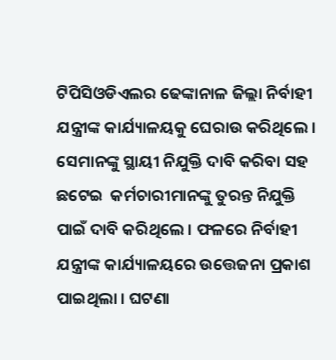ଟିପିସିଓଡିଏଲର ଢେଙ୍କାନାଳ ଜିଲ୍ଲା ନିର୍ବାହୀ ଯନ୍ତ୍ରୀଙ୍କ କାର୍ଯ୍ୟାଳୟକୁ ଘେରାଉ କରିଥିଲେ । ସେମାନଙ୍କୁ ସ୍ଥାୟୀ ନିଯୁକ୍ତି ଦାବି କରିବା ସହ ଛଟେଇ  କର୍ମଚାରୀମାନଙ୍କୁ ତୁରନ୍ତ ନିଯୁକ୍ତି ପାଇଁ ଦାବି କରିଥିଲେ । ଫଳରେ ନିର୍ବାହୀ ଯନ୍ତ୍ରୀଙ୍କ କାର୍ଯ୍ୟାଳୟରେ ଉତ୍ତେଜନା ପ୍ରକାଶ ପାଇଥିଲା । ଘଟଣା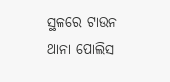ସ୍ଥଳରେ ଟାଉନ ଥାନା ପୋଲିସ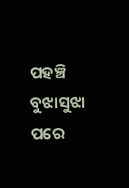ପହଞ୍ଚି ବୁଝାସୁଝା ପରେ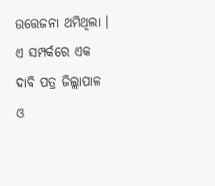ଉତ୍ତେଜନା ଥମିଥିଲା । ଏ ସମ୍ପର୍କରେ ଏକ ଦାବି ପତ୍ର ଜିଲ୍ଲାପାଳ ଓ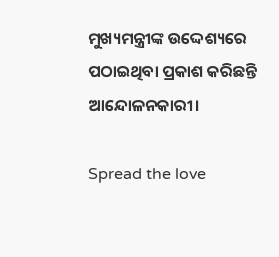ମୁଖ୍ୟମନ୍ତ୍ରୀଙ୍କ ଉଦ୍ଦେଶ୍ୟରେ ପଠାଇଥିବା ପ୍ରକାଶ କରିଛନ୍ତି ଆନ୍ଦୋଳନକାରୀ।

Spread the love